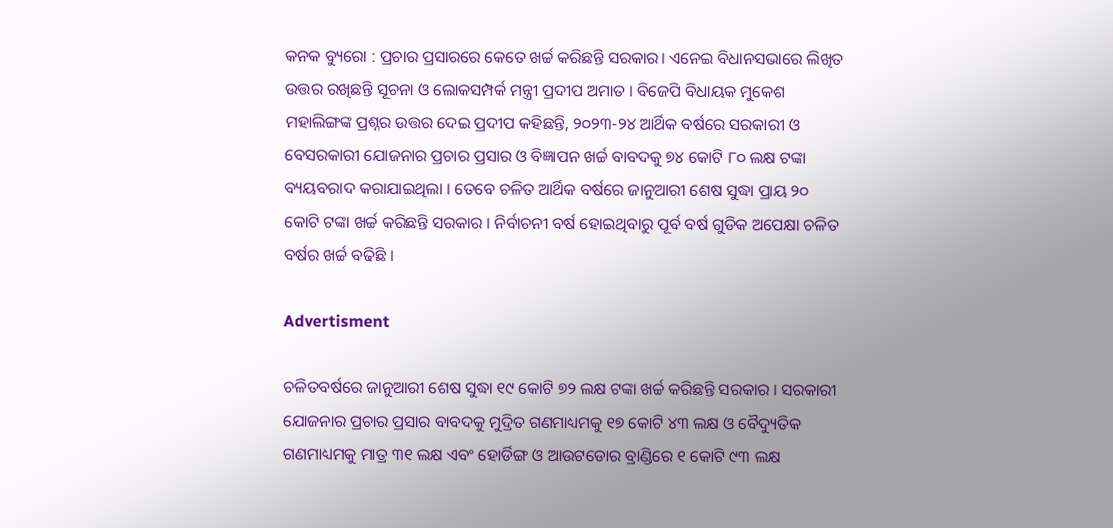କନକ ବ୍ୟୁରୋ : ପ୍ରଚାର ପ୍ରସାରରେ କେତେ ଖର୍ଚ୍ଚ କରିଛନ୍ତି ସରକାର। ଏନେଇ ବିଧାନସଭାରେ ଲିଖିତ ଉତ୍ତର ରଖିଛନ୍ତି ସୂଚନା ଓ ଲୋକସମ୍ପର୍କ ମନ୍ତ୍ରୀ ପ୍ରଦୀପ ଅମାତ । ବିଜେପି ବିଧାୟକ ମୁକେଶ ମହାଲିଙ୍ଗଙ୍କ ପ୍ରଶ୍ନର ଉତ୍ତର ଦେଇ ପ୍ରଦୀପ କହିଛନ୍ତି, ୨୦୨୩-୨୪ ଆର୍ଥିକ ବର୍ଷରେ ସରକାରୀ ଓ ବେସରକାରୀ ଯୋଜନାର ପ୍ରଚାର ପ୍ରସାର ଓ ବିଜ୍ଞାପନ ଖର୍ଚ୍ଚ ବାବଦକୁ ୭୪ କୋଟି ୮୦ ଲକ୍ଷ ଟଙ୍କା ବ୍ୟୟବରାଦ କରାଯାଇଥିଲା । ତେବେ ଚଳିତ ଆର୍ଥିକ ବର୍ଷରେ ଜାନୁଆରୀ ଶେଷ ସୁଦ୍ଧା ପ୍ରାୟ ୨୦ କୋଟି ଟଙ୍କା ଖର୍ଚ୍ଚ କରିଛନ୍ତି ସରକାର । ନିର୍ବାଚନୀ ବର୍ଷ ହୋଇଥିବାରୁ ପୂର୍ବ ବର୍ଷ ଗୁଡିକ ଅପେକ୍ଷା ଚଳିତ ବର୍ଷର ଖର୍ଚ୍ଚ ବଢିଛି ।

Advertisment

ଚଳିତବର୍ଷରେ ଜାନୁଆରୀ ଶେଷ ସୁଦ୍ଧା ୧୯ କୋଟି ୭୨ ଲକ୍ଷ ଟଙ୍କା ଖର୍ଚ୍ଚ କରିଛନ୍ତି ସରକାର । ସରକାରୀ ଯୋଜନାର ପ୍ରଚାର ପ୍ରସାର ବାବଦକୁ ମୁଦ୍ରିତ ଗଣମାଧ୍ୟମକୁ ୧୭ କୋଟି ୪୩ ଲକ୍ଷ ଓ ବୈଦ୍ୟୁତିକ ଗଣମାଧ୍ୟମକୁ ମାତ୍ର ୩୧ ଲକ୍ଷ ଏବଂ ହୋର୍ଡିଙ୍ଗ ଓ ଆଉଟଡୋର ବ୍ରାଣ୍ଡିରେ ୧ କୋଟି ୯୩ ଲକ୍ଷ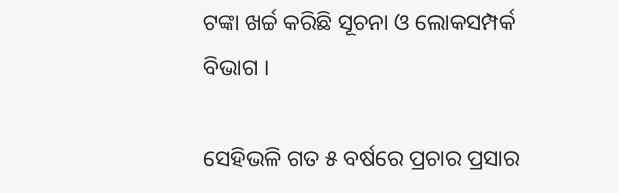ଟଙ୍କା ଖର୍ଚ୍ଚ କରିଛି ସୂଚନା ଓ ଲୋକସମ୍ପର୍କ ବିଭାଗ ।

ସେହିଭଳି ଗତ ୫ ବର୍ଷରେ ପ୍ରଚାର ପ୍ରସାର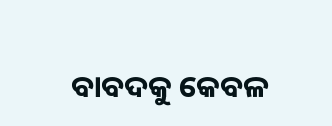ବାବଦକୁ କେବଳ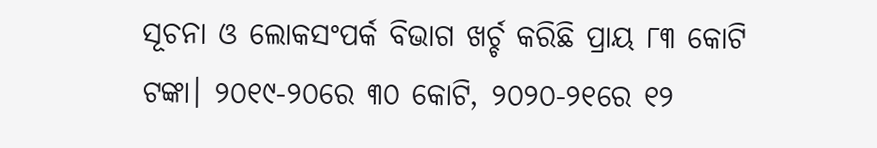ସୂଚନା ଓ ଲୋକସଂପର୍କ ବିଭାଗ ଖର୍ଚ୍ଚ କରିଛି ପ୍ରାୟ ୮୩ କୋଟି ଟଙ୍କା। ୨୦୧୯-୨୦ରେ ୩୦ କୋଟି, ୨୦୨୦-୨୧ରେ ୧୨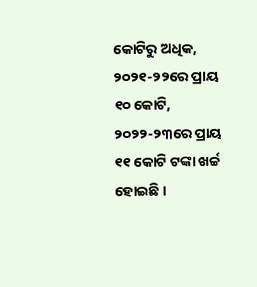କୋଟିରୁ ଅଧିକ, ୨୦୨୧-୨୨ରେ ପ୍ରାୟ ୧୦ କୋଟି, ୨୦୨୨-୨୩ରେ ପ୍ରାୟ ୧୧ କୋଟି ଟଙ୍କା ଖର୍ଚ୍ଚ ହୋଇଛି ।